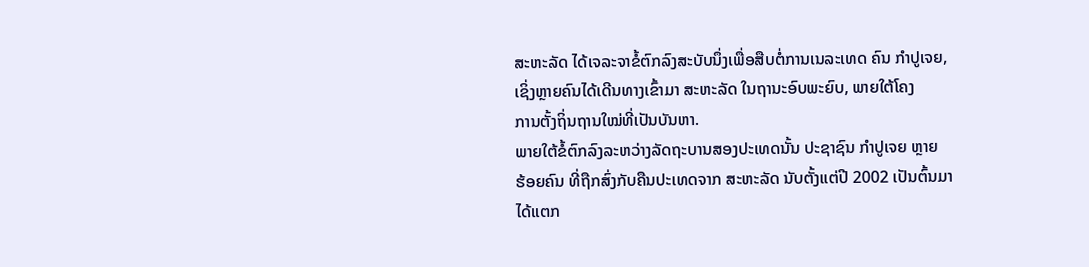ສະຫະລັດ ໄດ້ເຈລະຈາຂໍ້ຕົກລົງສະບັບນຶ່ງເພື່ອສືບຕໍ່ການເນລະເທດ ຄົນ ກຳປູເຈຍ,
ເຊິ່ງຫຼາຍຄົນໄດ້ເດີນທາງເຂົ້າມາ ສະຫະລັດ ໃນຖານະອົບພະຍົບ, ພາຍໃຕ້ໂຄງ
ການຕັ້ງຖິ່ນຖານໃໝ່ທີ່ເປັນບັນຫາ.
ພາຍໃຕ້ຂໍ້ຕົກລົງລະຫວ່າງລັດຖະບານສອງປະເທດນັ້ນ ປະຊາຊົນ ກຳປູເຈຍ ຫຼາຍ
ຮ້ອຍຄົນ ທີ່ຖືກສົ່ງກັບຄືນປະເທດຈາກ ສະຫະລັດ ນັບຕັ້ງແຕ່ປີ 2002 ເປັນຕົ້ນມາ
ໄດ້ແຕກ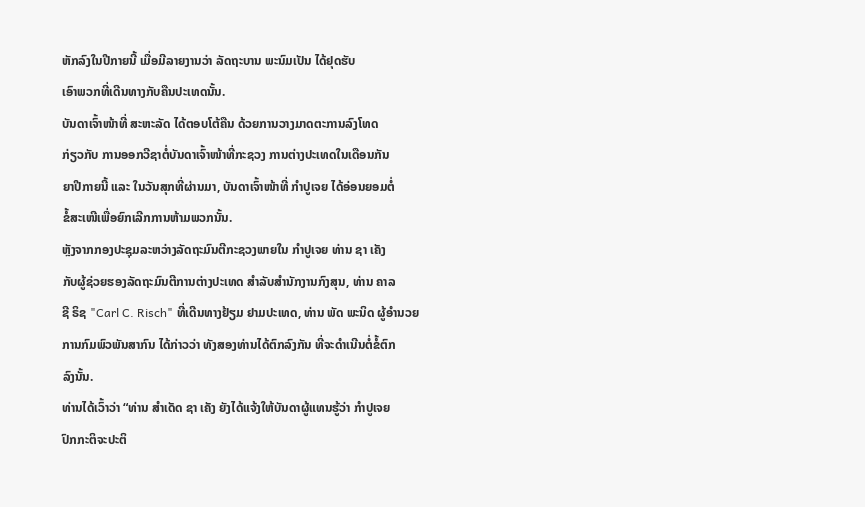ຫັກລົງໃນປີກາຍນີ້ ເມື່ອມີລາຍງານວ່າ ລັດຖະບານ ພະນົມເປັນ ໄດ້ຢຸດຮັບ
ເອົາພວກທີ່ເດີນທາງກັບຄືນປະເທດນັ້ນ.
ບັນດາເຈົ້າໜ້າທີ່ ສະຫະລັດ ໄດ້ຕອບໂຕ້ຄືນ ດ້ວຍການວາງມາດຕະການລົງໂທດ
ກ່ຽວກັບ ການອອກວີຊາຕໍ່ບັນດາເຈົ້າໜ້າທີ່ກະຊວງ ການຕ່າງປະເທດໃນເດືອນກັນ
ຍາປີກາຍນີ້ ແລະ ໃນວັນສຸກທີ່ຜ່ານມາ, ບັນດາເຈົ້າໜ້າທີ່ ກຳປູເຈຍ ໄດ້ອ່ອນຍອມຕໍ່
ຂໍ້ສະເໜີເພື່ອຍົກເລີກການຫ້າມພວກນັ້ນ.
ຫຼັງຈາກກອງປະຊຸມລະຫວ່າງລັດຖະມົນຕີກະຊວງພາຍໃນ ກຳປູເຈຍ ທ່ານ ຊາ ເຄັງ
ກັບຜູ້ຊ່ວຍຮອງລັດຖະມົນຕີການຕ່າງປະເທດ ສຳລັບສຳນັກງານກົງສຸນ, ທ່ານ ຄາລ
ຊີ ຣິຊ "Carl C. Risch" ທີ່ເດີນທາງຢ້ຽມ ຢາມປະເທດ, ທ່ານ ພັດ ພະນິດ ຜູ້ອຳນວຍ
ການກົມພົວພັນສາກົນ ໄດ້ກ່າວວ່າ ທັງສອງທ່ານໄດ້ຕົກລົງກັນ ທີ່ຈະດຳເນີນຕໍ່ຂໍ້ຕົກ
ລົງນັ້ນ.
ທ່ານໄດ້ເວົ້າວ່າ “ທ່ານ ສຳເດັດ ຊາ ເຄັງ ຍັງໄດ້ແຈ້ງໃຫ້ບັນດາຜູ້ແທນຮູ້ວ່າ ກຳປູເຈຍ
ປົກກະຕິຈະປະຕິ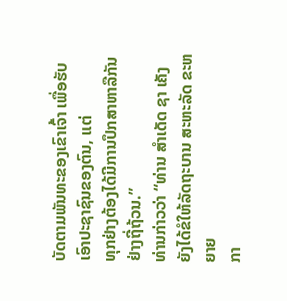ບັດຕາມພັນທະຂອງເຂົາເຈົ້າ ເພື່ອຮັບເອົາປະຊາຊົນຂອງຕົນ, ແຕ່
ທຸກຢ່າງຕ້ອງໄດ້ມີການປຶກສາຫາລືກັນຢ່າງຖີ່ຖ້ວນ.”
ທ່ານກ່າວວ່າ “ທ່ານ ສຳເດັດ ຊາ ເຄັງ ຍັງໄດ້ຂໍໃຫ້ລັດຖະບານ ສະຫະລັດ ຂະຫຍາຍ
ກາ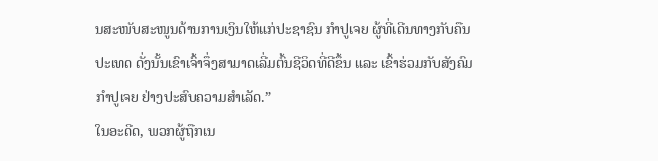ນສະໜັບສະໜູນດ້ານການເງິນໃຫ້ແກ່ປະຊາຊົນ ກຳປູເຈຍ ຜູ້ທີ່ເດີນທາງກັບຄືນ
ປະເທດ ດັ່ງນັ້ນເຂົາເຈົ້າຈຶ່ງສາມາດເລີ່ມຕົ້ນຊີວິດທີ່ດີຂຶ້ນ ແລະ ເຂົ້າຮ່ວມກັບສັງຄົມ
ກຳປູເຈຍ ຢ່າງປະສົບຄວາມສຳເລັດ.”
ໃນອະດີດ, ພວກຜູ້ຖືກເນ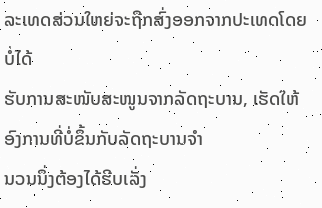ລະເທດສ່ວນໃຫຍ່ຈະຖືກສົ່ງອອກຈາກປະເທດໂດຍບໍ່ໄດ້
ຮັບການສະໜັບສະໜູນຈາກລັດຖະບານ, ເຮັດໃຫ້ອົງການທີ່ບໍ່ຂຶ້ນກັບລັດຖະບານຈຳ
ນວນນຶ່ງຕ້ອງໄດ້ຮີບເລັ່ງ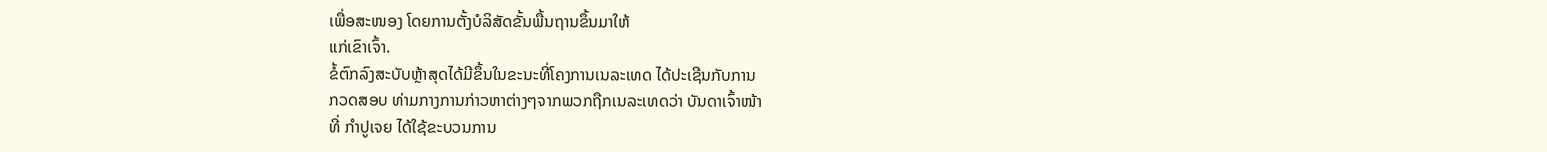ເພື່ອສະໜອງ ໂດຍການຕັ້ງບໍລິສັດຂັ້ນພື້ນຖານຂຶ້ນມາໃຫ້
ແກ່ເຂົາເຈົ້າ.
ຂໍ້ຕົກລົງສະບັບຫຼ້າສຸດໄດ້ມີຂຶ້ນໃນຂະນະທີ່ໂຄງການເນລະເທດ ໄດ້ປະເຊີນກັບການ
ກວດສອບ ທ່າມກາງການກ່າວຫາຕ່າງໆຈາກພວກຖືກເນລະເທດວ່າ ບັນດາເຈົ້າໜ້າ
ທີ່ ກຳປູເຈຍ ໄດ້ໃຊ້ຂະບວນການ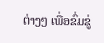ຕ່າງໆ ເພື່ອຂົ່ມຂູ່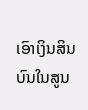ເອົາເງິນສິນບົນໃນສູນ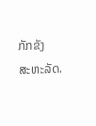ກັກຂັງ
ສະຫະລັດ.